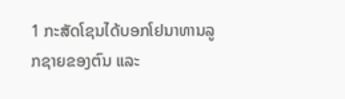1 ກະສັດໂຊນໄດ້ບອກໂຢນາທານລູກຊາຍຂອງຕົນ ແລະ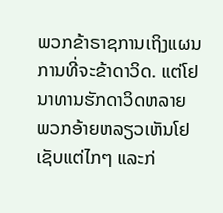ພວກຂ້າຣາຊການເຖິງແຜນການທີ່ຈະຂ້າດາວິດ. ແຕ່ໂຢນາທານຮັກດາວິດຫລາຍ
ພວກອ້າຍຫລຽວເຫັນໂຢເຊັບແຕ່ໄກໆ ແລະກ່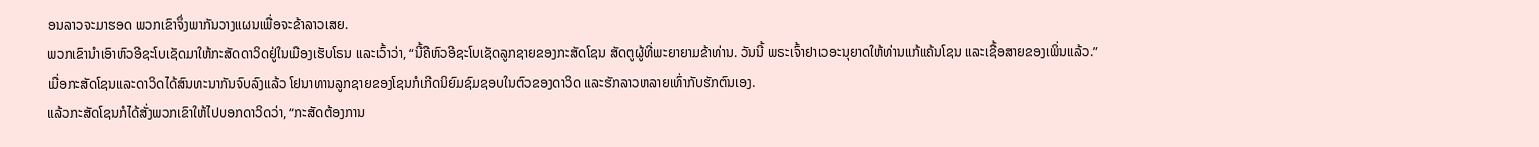ອນລາວຈະມາຮອດ ພວກເຂົາຈຶ່ງພາກັນວາງແຜນເພື່ອຈະຂ້າລາວເສຍ.
ພວກເຂົານຳເອົາຫົວອີຊະໂບເຊັດມາໃຫ້ກະສັດດາວິດຢູ່ໃນເມືອງເຮັບໂຣນ ແລະເວົ້າວ່າ, “ນີ້ຄືຫົວອີຊະໂບເຊັດລູກຊາຍຂອງກະສັດໂຊນ ສັດຕູຜູ້ທີ່ພະຍາຍາມຂ້າທ່ານ. ວັນນີ້ ພຣະເຈົ້າຢາເວອະນຸຍາດໃຫ້ທ່ານແກ້ແຄ້ນໂຊນ ແລະເຊື້ອສາຍຂອງເພິ່ນແລ້ວ.”
ເມື່ອກະສັດໂຊນແລະດາວິດໄດ້ສົນທະນາກັນຈົບລົງແລ້ວ ໂຢນາທານລູກຊາຍຂອງໂຊນກໍເກີດນິຍົມຊົມຊອບໃນຕົວຂອງດາວິດ ແລະຮັກລາວຫລາຍເທົ່າກັບຮັກຕົນເອງ.
ແລ້ວກະສັດໂຊນກໍໄດ້ສັ່ງພວກເຂົາໃຫ້ໄປບອກດາວິດວ່າ, “ກະສັດຕ້ອງການ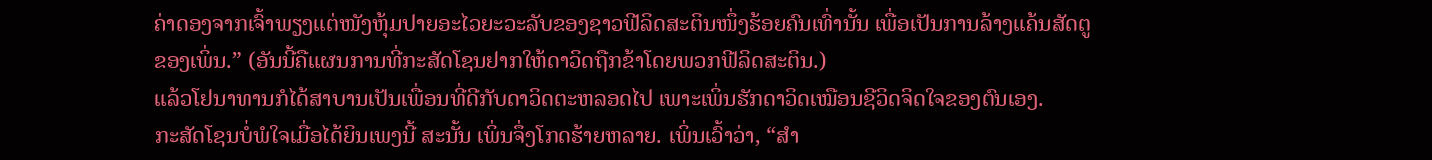ຄ່າດອງຈາກເຈົ້າພຽງແຕ່ໜັງຫຸ້ມປາຍອະໄວຍະວະລັບຂອງຊາວຟີລິດສະຕິນໜຶ່ງຮ້ອຍຄົນເທົ່ານັ້ນ ເພື່ອເປັນການລ້າງແຄ້ນສັດຕູຂອງເພິ່ນ.” (ອັນນີ້ຄືແຜນການທີ່ກະສັດໂຊນຢາກໃຫ້ດາວິດຖືກຂ້າໂດຍພວກຟີລິດສະຕິນ.)
ແລ້ວໂຢນາທານກໍໄດ້ສາບານເປັນເພື່ອນທີ່ດີກັບດາວິດຕະຫລອດໄປ ເພາະເພິ່ນຮັກດາວິດເໝືອນຊີວິດຈິດໃຈຂອງຕົນເອງ.
ກະສັດໂຊນບໍ່ພໍໃຈເມື່ອໄດ້ຍິນເພງນີ້ ສະນັ້ນ ເພິ່ນຈຶ່ງໂກດຮ້າຍຫລາຍ. ເພິ່ນເວົ້າວ່າ, “ສຳ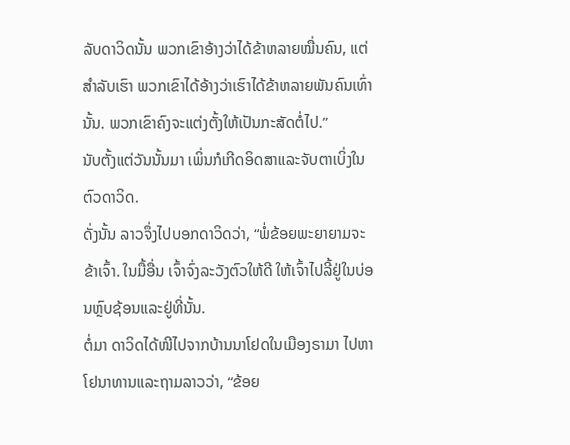ລັບດາວິດນັ້ນ ພວກເຂົາອ້າງວ່າໄດ້ຂ້າຫລາຍໝື່ນຄົນ, ແຕ່ສຳລັບເຮົາ ພວກເຂົາໄດ້ອ້າງວ່າເຮົາໄດ້ຂ້າຫລາຍພັນຄົນເທົ່ານັ້ນ. ພວກເຂົາຄົງຈະແຕ່ງຕັ້ງໃຫ້ເປັນກະສັດຕໍ່ໄປ.”
ນັບຕັ້ງແຕ່ວັນນັ້ນມາ ເພິ່ນກໍເກີດອິດສາແລະຈັບຕາເບິ່ງໃນຕົວດາວິດ.
ດັ່ງນັ້ນ ລາວຈຶ່ງໄປບອກດາວິດວ່າ, “ພໍ່ຂ້ອຍພະຍາຍາມຈະຂ້າເຈົ້າ. ໃນມື້ອື່ນ ເຈົ້າຈົ່ງລະວັງຕົວໃຫ້ດີ ໃຫ້ເຈົ້າໄປລີ້ຢູ່ໃນບ່ອນຫຼົບຊ້ອນແລະຢູ່ທີ່ນັ້ນ.
ຕໍ່ມາ ດາວິດໄດ້ໜີໄປຈາກບ້ານນາໂຢດໃນເມືອງຣາມາ ໄປຫາໂຢນາທານແລະຖາມລາວວ່າ, “ຂ້ອຍ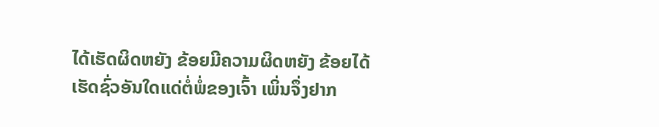ໄດ້ເຮັດຜິດຫຍັງ ຂ້ອຍມີຄວາມຜິດຫຍັງ ຂ້ອຍໄດ້ເຮັດຊົ່ວອັນໃດແດ່ຕໍ່ພໍ່ຂອງເຈົ້າ ເພິ່ນຈຶ່ງຢາກ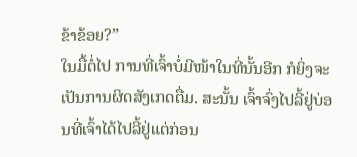ຂ້າຂ້ອຍ?”
ໃນມື້ຕໍ່ໄປ ການທີ່ເຈົ້າບໍ່ມີໜ້າໃນທີ່ນັ້ນອີກ ກໍຍິ່ງຈະເປັນການຜິດສັງເກດຕື່ມ. ສະນັ້ນ ເຈົ້າຈົ່ງໄປລີ້ຢູ່ບ່ອນທີ່ເຈົ້າໄດ້ໄປລີ້ຢູ່ແຕ່ກ່ອນ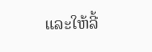ແລະໃຫ້ລີ້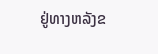ຢູ່ທາງຫລັງຂ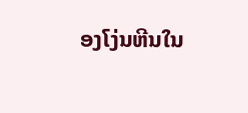ອງໂງ່ນຫີນໃນ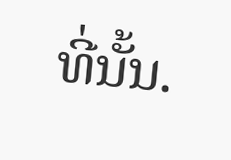ທີ່ນັ້ນ.